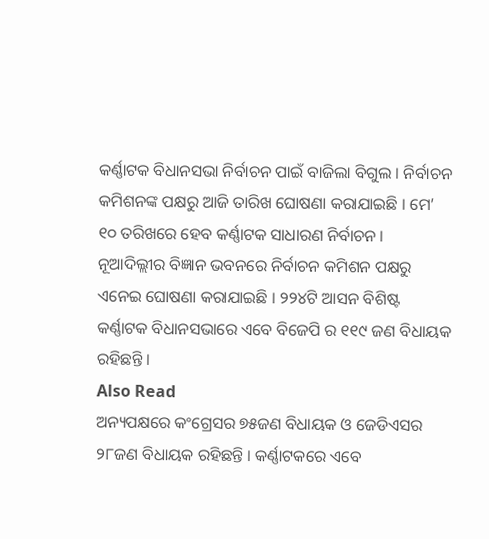କର୍ଣ୍ଣାଟକ ବିଧାନସଭା ନିର୍ବାଚନ ପାଇଁ ବାଜିଲା ବିଗୁଲ । ନିର୍ବାଚନ କମିଶନଙ୍କ ପକ୍ଷରୁ ଆଜି ତାରିଖ ଘୋଷଣା କରାଯାଇଛି । ମେ’ ୧୦ ତରିଖରେ ହେବ କର୍ଣ୍ଣାଟକ ସାଧାରଣ ନିର୍ବାଚନ । ନୂଆଦିଲ୍ଲୀର ବିଜ୍ଞାନ ଭବନରେ ନିର୍ବାଚନ କମିଶନ ପକ୍ଷରୁ ଏନେଇ ଘୋଷଣା କରାଯାଇଛି । ୨୨୪ଟି ଆସନ ବିଶିଷ୍ଟ କର୍ଣ୍ଣାଟକ ବିଧାନସଭାରେ ଏବେ ବିଜେପି ର ୧୧୯ ଜଣ ବିଧାୟକ ରହିଛନ୍ତି ।
Also Read
ଅନ୍ୟପକ୍ଷରେ କଂଗ୍ରେସର ୭୫ଜଣ ବିଧାୟକ ଓ ଜେଡିଏସର ୨୮ଜଣ ବିଧାୟକ ରହିଛନ୍ତି । କର୍ଣ୍ଣାଟକରେ ଏବେ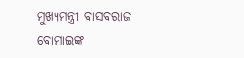ମୁଖ୍ୟମନ୍ତ୍ରୀ ବାସବରାଜ ବୋମାଇଙ୍କ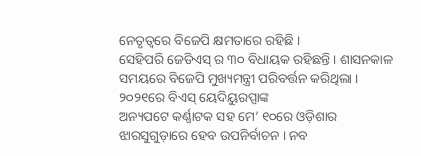ନେତୃତ୍ୱରେ ବିଜେପି କ୍ଷମତାରେ ରହିଛି ।
ସେହିପରି ଜେଡିଏସ୍ ର ୩୦ ବିଧାୟକ ରହିଛନ୍ତି । ଶାସନକାଳ ସମୟରେ ବିଜେପି ମୁଖ୍ୟମନ୍ତ୍ରୀ ପରିବର୍ତ୍ତନ କରିଥିଲା । ୨୦୨୧ରେ ବିଏସ୍ ୟେଦିୟୁରପ୍ପାଙ୍କ
ଅନ୍ୟପଟେ କର୍ଣ୍ଣାଟକ ସହ ମେ’ ୧୦ରେ ଓଡ଼ିଶାର ଝାରସୁଗୁଡ଼ାରେ ହେବ ଉପନିର୍ବାଚନ । ନବ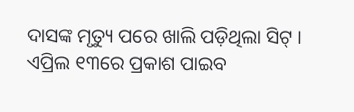ଦାସଙ୍କ ମୃତ୍ୟୁ ପରେ ଖାଲି ପଡ଼ିଥିଲା ସିଟ୍ । ଏପ୍ରିଲ ୧୩ରେ ପ୍ରକାଶ ପାଇବ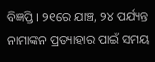ବିଜ୍ଞପ୍ତି । ୨୧ରେ ଯାଞ୍ଚ, ୨୪ ପର୍ଯ୍ୟନ୍ତ ନାମାଙ୍କନ ପ୍ରତ୍ୟାହାର ପାଇଁ ସମୟ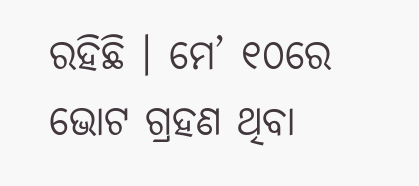ରହିଛି । ମେ’ ୧୦ରେ ଭୋଟ ଗ୍ରହଣ ଥିବା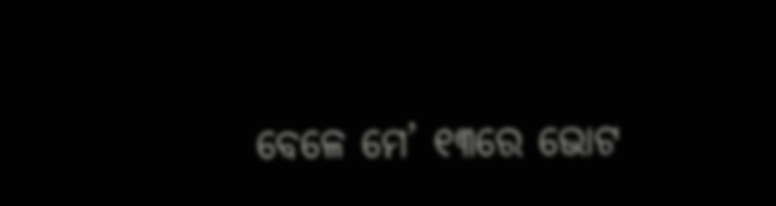ବେଳେ ମେ’ ୧୩ରେ ଭୋଟ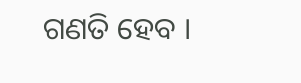ଗଣତି ହେବ ।